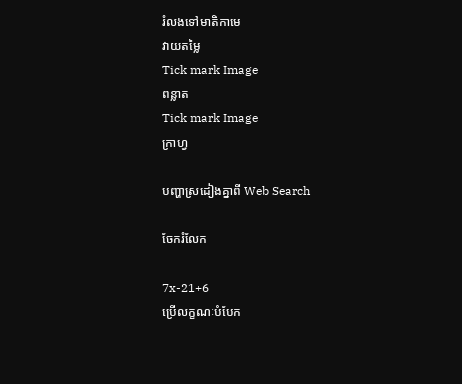រំលងទៅមាតិកាមេ
វាយតម្លៃ
Tick mark Image
ពន្លាត
Tick mark Image
ក្រាហ្វ

បញ្ហាស្រដៀងគ្នាពី Web Search

ចែករំលែក

7x-21+6
ប្រើលក្ខណៈបំបែក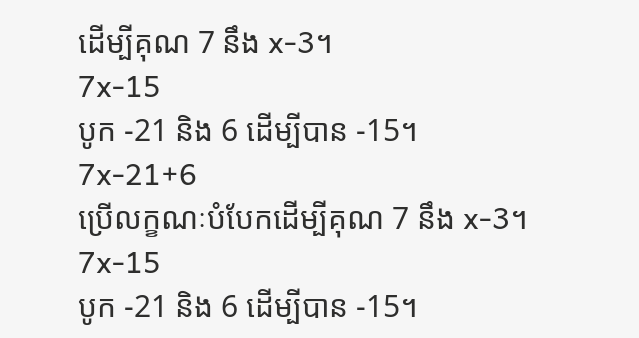ដើម្បីគុណ 7 នឹង x-3។
7x-15
បូក -21 និង 6 ដើម្បីបាន -15។
7x-21+6
ប្រើលក្ខណៈបំបែកដើម្បីគុណ 7 នឹង x-3។
7x-15
បូក -21 និង 6 ដើម្បីបាន -15។